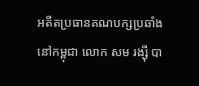អតីតប្រធានគណបក្សប្រឆាំងនៅកម្ពុជា លោក សម រង្ស៊ី បា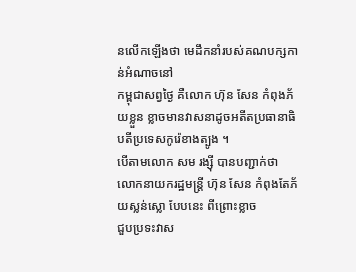នលើកឡើងថា មេដឹកនាំរបស់គណបក្សកាន់អំណាចនៅ
កម្ពុជាសព្វថ្ងៃ គឺលោក ហ៊ុន សែន កំពុងភ័យខ្លួន ខ្លាចមានវាសនាដូចអតីតប្រធានាធិបតីប្រទេសកូរ៉េខាងត្បូង ។
បើតាមលោក សម រង្ស៊ី បានបញ្ជាក់ថា លោកនាយករដ្ឋមន្រ្តី ហ៊ុន សែន កំពុងតែភ័យស្លន់ស្លោ បែបនេះ ពីព្រោះខ្លាច
ជួបប្រទះវាស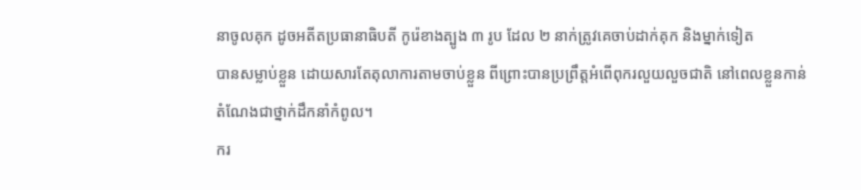នាចូលគុក ដូចអតីតប្រធានាធិបតី កូរ៉េខាងត្បូង ៣ រូប ដែល ២ នាក់ត្រូវគេចាប់ដាក់គុក និងម្នាក់ទៀត
បានសម្លាប់ខ្លួន ដោយសារតែតុលាការតាមចាប់ខ្លួន ពីព្រោះបានប្រព្រឹត្តអំពើពុករលួយលួចជាតិ នៅពេលខ្លួនកាន់
តំណែងជាថ្នាក់ដឹកនាំកំពូល។
ករ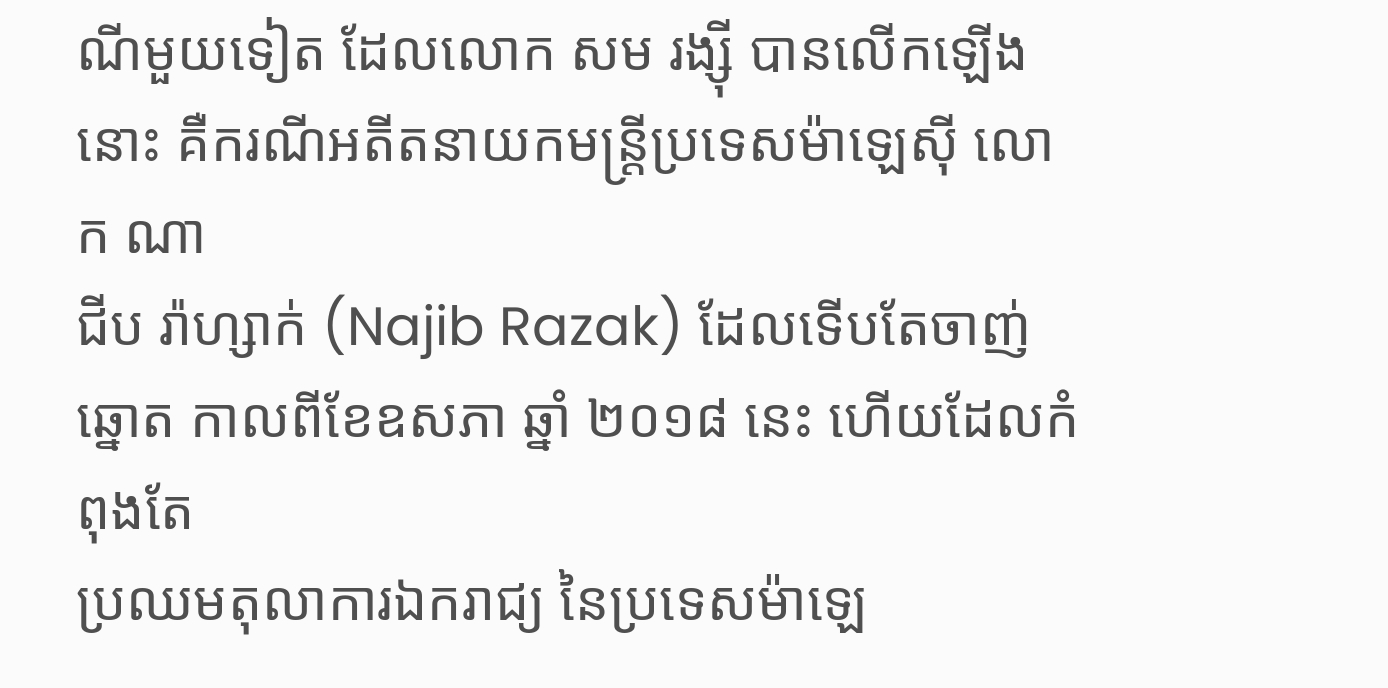ណីមួយទៀត ដែលលោក សម រង្ស៊ី បានលើកឡើងនោះ គឺករណីអតីតនាយកមន្ត្រីប្រទេសម៉ាឡេស៊ី លោក ណា
ជីប រ៉ាហ្សាក់ (Najib Razak) ដែលទើបតែចាញ់ឆ្នោត កាលពីខែឧសភា ឆ្នាំ ២០១៨ នេះ ហើយដែលកំពុងតែ
ប្រឈមតុលាការឯករាជ្យ នៃប្រទេសម៉ាឡេ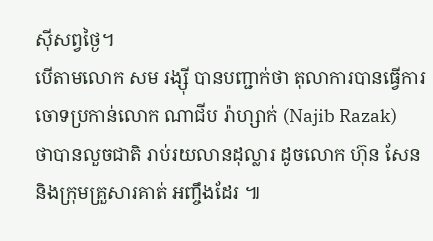ស៊ីសព្វថ្ងៃ។
បើតាមលោក សម រង្ស៊ី បានបញ្ជាក់ថា តុលាការបានធ្វើការចោទប្រកាន់លោក ណាជីប រ៉ាហ្សាក់ (Najib Razak)
ថាបានលួចជាតិ រាប់រយលានដុល្លារ ដូចលោក ហ៊ុន សែន និងក្រុមគ្រួសារគាត់ អញ្ចឹងដែរ ៕